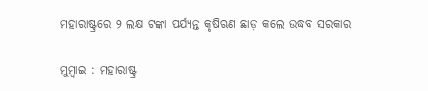ମହାରାଷ୍ଟ୍ରରେ ୨ ଲକ୍ଷ ଟଙ୍କା ପର୍ଯ୍ୟନ୍ତ କୃଷିଋଣ ଛାଡ଼ କଲେ ଉଦ୍ଧବ ସରକାର

ମୁମ୍ବାଇ : ମହାରାଷ୍ଟ୍ର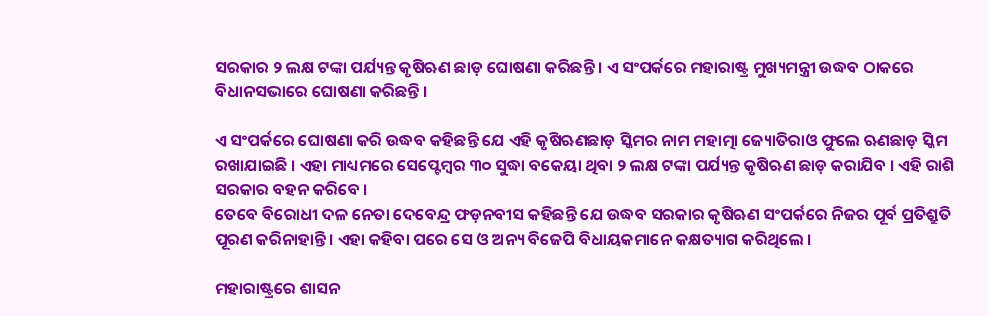ସରକାର ୨ ଲକ୍ଷ ଟଙ୍କା ପର୍ଯ୍ୟନ୍ତ କୃଷିଋଣ ଛାଡ଼ ଘୋଷଣା କରିଛନ୍ତି । ଏ ସଂପର୍କରେ ମହାରାଷ୍ଟ୍ର ମୁଖ୍ୟମନ୍ତ୍ରୀ ଉଦ୍ଧବ ଠାକରେ ବିଧାନସଭାରେ ଘୋଷଣା କରିଛନ୍ତି ।

ଏ ସଂପର୍କରେ ଘୋଷଣା କରି ଉଦ୍ଧବ କହିଛନ୍ତି ଯେ ଏହି କୃଷିଋଣଛାଡ଼ ସ୍କିମର ନାମ ମହାତ୍ମା ଜ୍ୟୋତିରାଓ ଫୁଲେ ଋଣଛାଡ଼ ସ୍କିମ ରଖାଯାଇଛି । ଏହା ମାଧ୍ୟମରେ ସେପ୍ଟେମ୍ବର ୩୦ ସୁଦ୍ଧା ବକେୟା ଥିବା ୨ ଲକ୍ଷ ଟଙ୍କା ପର୍ଯ୍ୟନ୍ତ କୃଷିଋଣ ଛାଡ଼ କରାଯିବ । ଏହି ରାଶି ସରକାର ବହନ କରିବେ ।
ତେବେ ବିରୋଧୀ ଦଳ ନେତା ଦେବେନ୍ଦ୍ର ଫଡ଼ନବୀସ କହିଛନ୍ତି ଯେ ଉଦ୍ଧବ ସରକାର କୃଷିଋଣ ସଂପର୍କରେ ନିଜର ପୂର୍ବ ପ୍ରତିଶ୍ରୁତି ପୂରଣ କରିନାହାନ୍ତି । ଏହା କହିବା ପରେ ସେ ଓ ଅନ୍ୟ ବିଜେପି ବିଧାୟକମାନେ କକ୍ଷତ୍ୟାଗ କରିଥିଲେ ।

ମହାରାଷ୍ଟ୍ରରେ ଶାସନ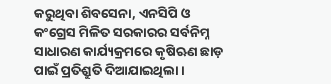କରୁଥିବା ଶିବସେନା, ଏନସିପି ଓ କଂଗ୍ରେସ ମିଳିତ ସରକାରର ସର୍ବନିମ୍ନ ସାଧାରଣ କାର୍ଯ୍ୟକ୍ରମରେ କୃଷିଋଣ ଛାଡ଼ ପାଇଁ ପ୍ରତିଶ୍ରୁତି ଦିଆଯାଇଥିଲା ।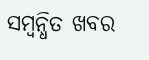ସମ୍ବନ୍ଧିତ ଖବର